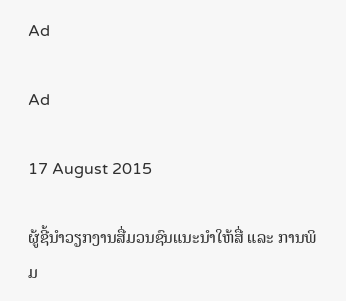Ad

Ad

17 August 2015

ຜູ້ຊີ້ນຳວຽກງານສື່ມວນຊົນແນະນຳໃຫ້ສື່ ແລະ ການພິມ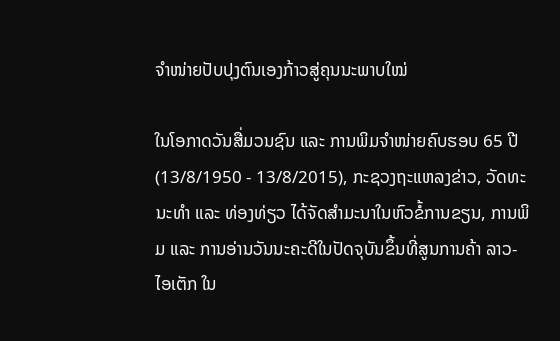ຈຳໜ່າຍປັບປຸງຕົນເອງກ້າວສູ່ຄຸນນະພາບໃໝ່

ໃນໂອກາດວັນສື່ມວນຊົນ ແລະ ການພິມຈຳໜ່າຍຄົບຮອບ 65 ປີ (13/8/1950 - 13/8/2015), ກະຊວງຖະແຫລງຂ່າວ, ວັດທະນະທຳ ແລະ ທ່ອງທ່ຽວ ໄດ້ຈັດສຳມະນາໃນຫົວຂໍ້ການຂຽນ, ການພິມ ແລະ ການອ່ານວັນນະຄະດີໃນປັດຈຸບັນຂຶ້ນທີ່ສູນການຄ້າ ລາວ-ໄອເຕັກ ໃນ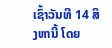ເຊົ້າວັນທີ 14 ສິງຫານີ້ ໂດຍ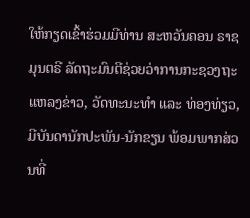ໃຫ້ກຽດເຂົ້າຮ່ວມມີທ່ານ ສະຫວັນຄອນ ຣາຊມຸນຕຣີ ລັດຖະມົນຕີຊ່ວຍວ່າການກະຊວງຖະແຫລງຂ່າວ, ວັດທະນະທຳ ແລະ ທ່ອງທ່ຽວ, ມີບັນດານັກປະພັນ-ນັກຂຽນ ພ້ອມພາກສ່ວນທີ່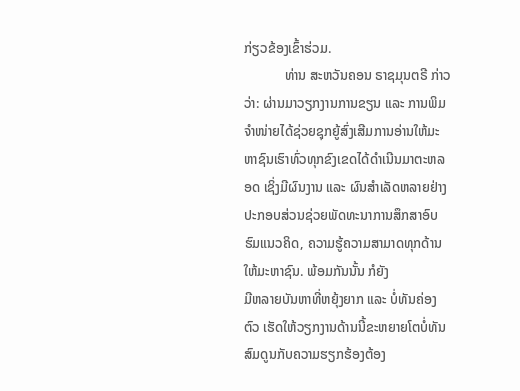ກ່ຽວຂ້ອງເຂົ້າຮ່ວມ.
            ທ່ານ ສະຫວັນຄອນ ຣາຊມຸນຕຣີ ກ່າວວ່າ: ຜ່ານມາວຽກງານການຂຽນ ແລະ ການພິມຈຳໜ່າຍໄດ້ຊ່ວຍຊຸກຍູ້ສົ່ງເສີມການອ່ານໃຫ້ມະຫາຊົນເຮົາທົ່ວທຸກຂົງເຂດໄດ້ດຳເນີນມາຕະຫລອດ ເຊິ່ງມີຜົນງານ ແລະ ຜົນສຳເລັດຫລາຍຢ່າງປະກອບສ່ວນຊ່ວຍພັດທະນາການສຶກສາອົບຮົມແນວຄິດ, ຄວາມຮູ້ຄວາມສາມາດທຸກດ້ານໃຫ້ມະຫາຊົນ. ພ້ອມກັນນັ້ນ ກໍຍັງ
ມີຫລາຍບັນຫາທີ່ຫຍຸ້ງຍາກ ແລະ ບໍ່ທັນຄ່ອງຕົວ ເຮັດໃຫ້ວຽກງານດ້ານນີ້ຂະຫຍາຍໂຕບໍ່ທັນສົມດູນກັບຄວາມຮຽກຮ້ອງຕ້ອງ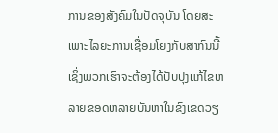ການຂອງສັງຄົມໃນປັດຈຸບັນ ໂດຍສະເພາະໄລຍະການເຊື່ອມໂຍງກັບສາກົນນີ້ ເຊິ່ງພວກເຮົາຈະຕ້ອງໄດ້ປັບປຸງແກ້ໄຂຫລາຍຂອດຫລາຍບັນຫາໃນຂົງເຂດວຽ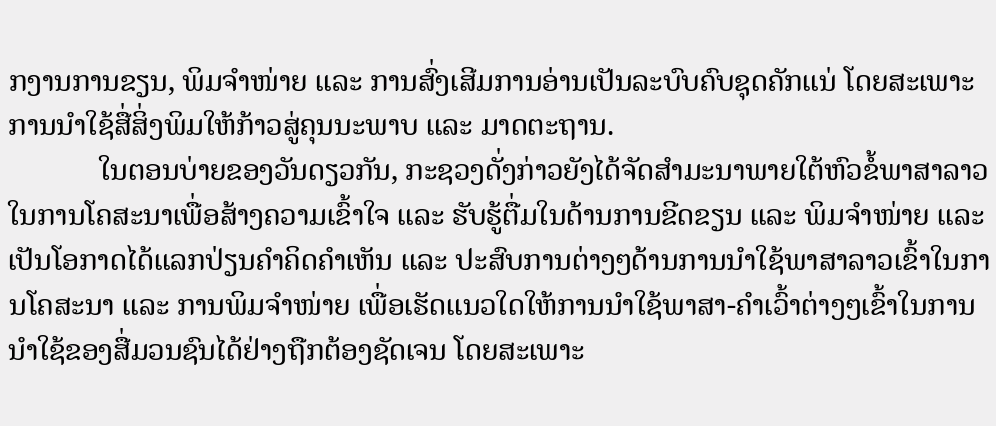ກງານການຂຽນ, ພິມຈຳໜ່າຍ ແລະ ການສົ່ງເສີມການອ່ານເປັນລະບົບຄົບຊຸດຄັກແນ່ ໂດຍສະເພາະການນຳໃຊ້ສື່ສິ່ງພິມໃຫ້ກ້າວສູ່ຄຸນນະພາບ ແລະ ມາດຕະຖານ.
            ໃນຕອນບ່າຍຂອງວັນດຽວກັນ, ກະຊວງດັ່ງກ່າວຍັງໄດ້ຈັດສຳມະນາພາຍໃຕ້ຫົວຂໍ້ພາສາລາວໃນການໂຄສະນາເພື່ອສ້າງຄວາມເຂົ້າໃຈ ແລະ ຮັບຮູ້ຕື່ມໃນດ້ານການຂີດຂຽນ ແລະ ພິມຈຳໜ່າຍ ແລະ ເປັນໂອກາດໄດ້ແລກປ່ຽນຄຳຄິດຄຳເຫັນ ແລະ ປະສົບການຕ່າງໆດ້ານການນຳໃຊ້ພາສາລາວເຂົ້າໃນການໂຄສະນາ ແລະ ການພິມຈຳໜ່າຍ ເພື່ອເຮັດແນວໃດໃຫ້ການນຳໃຊ້ພາສາ-ຄຳເວົ້າຕ່າງໆເຂົ້າໃນການນຳໃຊ້ຂອງສື່ມວນຊົນໄດ້ຢ່າງຖືກຕ້ອງຊັດເຈນ ໂດຍສະເພາະ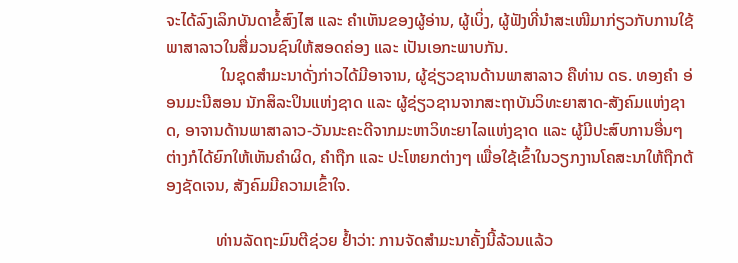ຈະໄດ້ລົງເລິກບັນດາຂໍ້ສົງໄສ ແລະ ຄຳເຫັນຂອງຜູ້ອ່ານ, ຜູ້ເບິ່ງ, ຜູ້ຟັງທີ່ນຳສະເໜີມາກ່ຽວກັບການໃຊ້ພາສາລາວໃນສື່ມວນຊົນໃຫ້ສອດຄ່ອງ ແລະ ເປັນເອກະພາບກັນ.
             ໃນຊຸດສຳມະນາດັ່ງກ່າວໄດ້ມີອາຈານ, ຜູ້ຊ່ຽວຊານດ້ານພາສາລາວ ຄືທ່ານ ດຣ. ທອງຄຳ ອ່ອນມະນີສອນ ນັກສິລະປິນແຫ່ງຊາດ ແລະ ຜູ້ຊ່ຽວຊານຈາກສະຖາບັນວິທະຍາສາດ-ສັງຄົມແຫ່ງຊາດ, ອາຈານດ້ານພາສາລາວ-ວັນນະຄະດີຈາກມະຫາວິທະຍາໄລແຫ່ງຊາດ ແລະ ຜູ້ມີປະສົບການອື່ນໆຕ່າງກໍໄດ້ຍົກໃຫ້ເຫັນຄຳຜິດ, ຄຳຖືກ ແລະ ປະໂຫຍກຕ່າງໆ ເພື່ອໃຊ້ເຂົ້າໃນວຽກງານໂຄສະນາໃຫ້ຖືກຕ້ອງຊັດເຈນ, ສັງຄົມມີຄວາມເຂົ້າໃຈ.

            ທ່ານລັດຖະມົນຕີຊ່ວຍ ຢ້ຳວ່າ: ການຈັດສຳມະນາຄັ້ງນີ້ລ້ວນແລ້ວ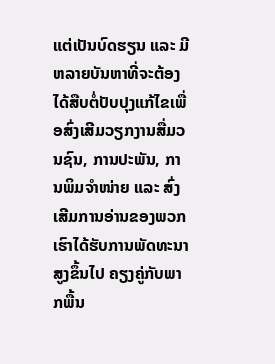ແຕ່ເປັນບົດຮຽນ ແລະ ມີຫລາຍບັນຫາທີ່ຈະຕ້ອງໄດ້ສືບຕໍ່ປັບປຸງແກ້ໄຂເພື່ອສົ່ງເສີມວຽກງານສື່ມວນຊົນ, ການປະພັນ, ການພິມຈຳໜ່າຍ ແລະ ສົ່ງເສີມການອ່ານຂອງພວກເຮົາໄດ້ຮັບການພັດທະນາສູງຂຶ້ນໄປ ຄຽງຄູ່ກັບພາກພື້ນ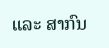ແລະ ສາກົນ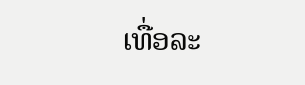ເທື່ອລະ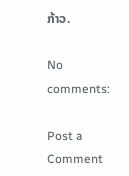ກ້າວ.

No comments:

Post a Comment